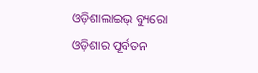ଓଡ଼ିଶାଲାଇଭ୍ ବ୍ୟୁରୋ
ଓଡ଼ିଶାର ପୂର୍ବତନ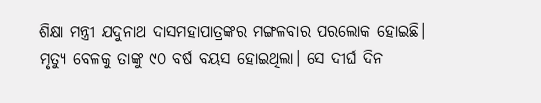ଶିକ୍ଷା ମନ୍ତ୍ରୀ ଯଦୁନାଥ ଦାସମହାପାତ୍ରଙ୍କର ମଙ୍ଗଳବାର ପରଲୋକ ହୋଇଛି। ମୃତ୍ୟୁ ବେଳକୁ ତାଙ୍କୁ ୯୦ ବର୍ଷ ବୟସ ହୋଇଥିଲା। ସେ ଦୀର୍ଘ ଦିନ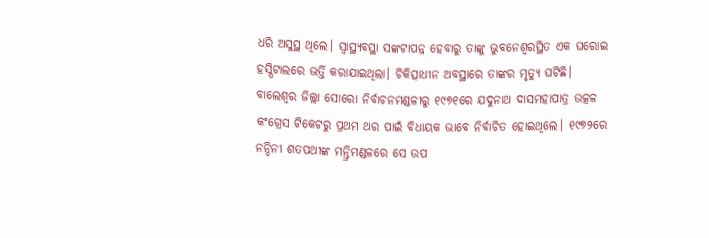ଧରି ଅସୁସ୍ଥ ଥିଲେ। ସ୍ୱାସ୍ଥ୍ୟବସ୍ଥା ସଙ୍କଟାପନ୍ନ ହେବାରୁ ତାଙ୍କୁ ଭୁବନେଶ୍ୱରସ୍ଥିତ ଏକ ଘରୋଇ ହସ୍ପିଟାଲରେ ଭର୍ତ୍ତି କରାଯାଇଥିଲା। ଚିକିତ୍ସାଧୀନ ଅବସ୍ଥାରେ ତାଙ୍କର ମୃତ୍ୟୁ ଘଟିଛି।
ବାଲେଶ୍ୱର ଜିଲ୍ଲା ସୋରୋ ନିର୍ବାଚନମଣ୍ଡଳୀରୁ ୧୯୭୧ରେ ଯଦୁନାଥ ଦାସମହାପାତ୍ର ଉତ୍କଳ କଂଗ୍ରେସ ଟିକେଟରୁ ପ୍ରଥମ ଥର ପାଇଁ ବିଧାୟକ ଭାବେ ନିର୍ବାଚିତ ହୋଇଥିଲେ। ୧୯୭୨ରେ ନନ୍ଦିନୀ ଶତପଥୀଙ୍କ ମନ୍ତ୍ରିମଣ୍ଡଳରେ ସେ ଉପ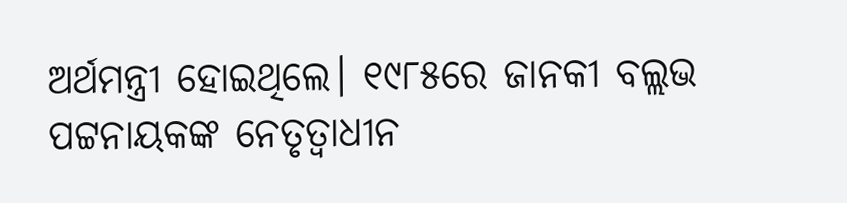ଅର୍ଥମନ୍ତ୍ରୀ ହୋଇଥିଲେ। ୧୯୮୫ରେ ଜାନକୀ ବଲ୍ଲଭ ପଟ୍ଟନାୟକଙ୍କ ନେତୃତ୍ୱାଧୀନ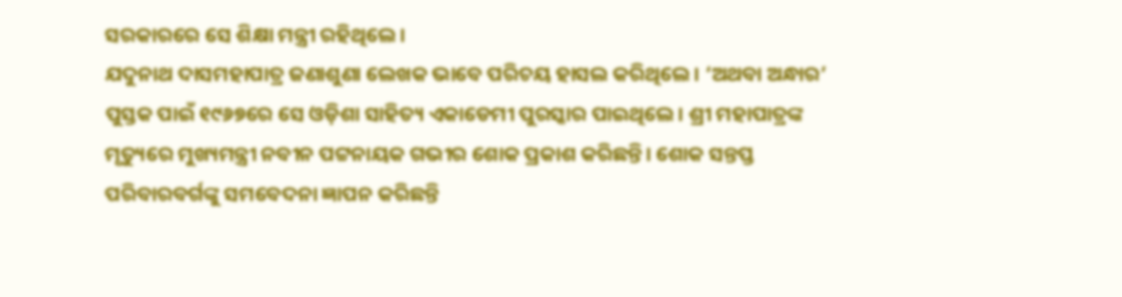ସରକାରରେ ସେ ଶିକ୍ଷା ମନ୍ତ୍ରୀ ରହିଥିଲେ।
ଯଦୁନାଥ ଦାସମହାପାତ୍ର ଜଣାଶୁଣା ଲେଖକ ଭାବେ ପରିଚୟ ହାସଲ କରିଥିଲେ। ‘ଅଥବା ଅନ୍ଧାର’ ପୁସ୍ତକ ପାଇଁ ୧୯୬୭ରେ ସେ ଓଡ଼ିଶା ସାହିତ୍ୟ ଏକାଡେମୀ ପୁରସ୍କାର ପାଇଥିଲେ। ଶ୍ରୀ ମହାପାତ୍ରଙ୍କ ମୃତ୍ୟୁରେ ମୁଖ୍ୟମନ୍ତ୍ରୀ ନବୀନ ପଟ୍ଟନାୟକ ଗଭୀର ଶୋକ ପ୍ରକାଶ କରିଛନ୍ତି। ଶୋକ ସନ୍ତପ୍ତ ପରିବାରବର୍ଗଙ୍କୁ ସମବେଦନା ଜ୍ଞାପନ କରିଛନ୍ତି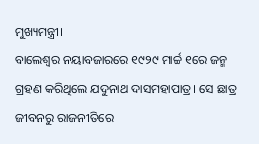ମୁଖ୍ୟମନ୍ତ୍ରୀ।
ବାଲେଶ୍ୱର ନୟାବଜାରରେ ୧୯୨୯ ମାର୍ଚ୍ଚ ୧ରେ ଜନ୍ମ ଗ୍ରହଣ କରିଥିଲେ ଯଦୁନାଥ ଦାସମହାପାତ୍ର। ସେ ଛାତ୍ର ଜୀବନରୁ ରାଜନୀତିରେ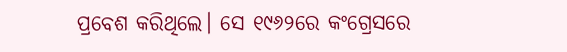ପ୍ରବେଶ କରିଥିଲେ। ସେ ୧୯୬୨ରେ କଂଗ୍ରେସରେ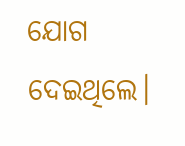ଯୋଗ ଦେଇଥିଲେ।